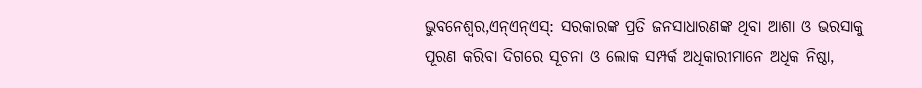ଭୁବନେଶ୍ୱର,ଏନ୍ଏନ୍ଏସ୍: ସରକାରଙ୍କ ପ୍ରତି ଜନସାଧାରଣଙ୍କ ଥିବା ଆଶା ଓ ଭରସାକୁ ପୂରଣ କରିବା ଦିଗରେ ସୂଚନା ଓ ଲୋକ ସମ୍ପର୍କ ଅଧିକାରୀମାନେ ଅଧିକ ନିଷ୍ଠା,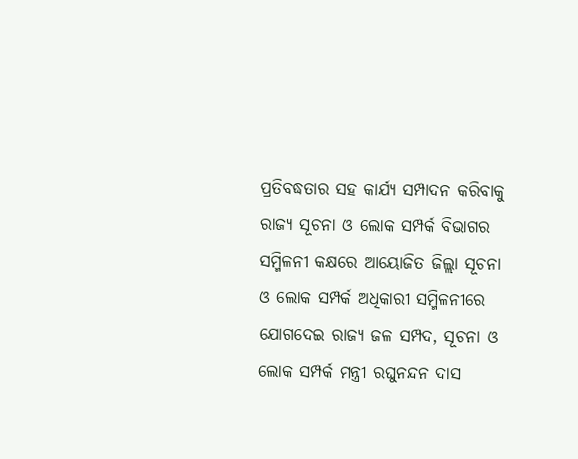ପ୍ରତିବଦ୍ଧତାର ସହ କାର୍ଯ୍ୟ ସମ୍ପାଦନ କରିବାକୁ ରାଜ୍ୟ ସୂଚନା ଓ ଲୋକ ସମ୍ପର୍କ ବିଭାଗର ସମ୍ମିଳନୀ କକ୍ଷରେ ଆୟୋଜିତ ଜିଲ୍ଲା ସୂଚନା ଓ ଲୋକ ସମ୍ପର୍କ ଅଧିକାରୀ ସମ୍ମିଳନୀରେ ଯୋଗଦେଇ ରାଜ୍ୟ ଜଳ ସମ୍ପଦ, ସୂଚନା ଓ ଲୋକ ସମ୍ପର୍କ ମନ୍ତ୍ରୀ ରଘୁନନ୍ଦନ ଦାସ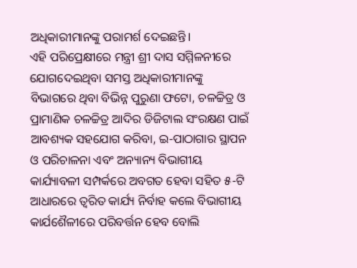ଅଧିକାରୀମାନଙ୍କୁ ପରାମର୍ଶ ଦେଇଛନ୍ତି।
ଏହି ପରିପ୍ରେକ୍ଷୀରେ ମନ୍ତ୍ରୀ ଶ୍ରୀ ଦାସ ସମ୍ମିଳନୀରେ ଯୋଗଦେଇଥିବା ସମସ୍ତ ଅଧିକାରୀମାନଙ୍କୁ ବିଭାଗରେ ଥିବା ବିଭିନ୍ନ ପୁରୁଣା ଫଟୋ, ଚଳଚ୍ଚିତ୍ର ଓ ପ୍ରାମାଣିକ ଚଳଚ୍ଚିତ୍ର ଆଦିର ଡିଜିଟାଲ ସଂରକ୍ଷଣ ପାଇଁ ଆବଶ୍ୟକ ସହଯୋଗ କରିବା, ଇ-ପାଠାଗାର ସ୍ଥାପନ ଓ ପରିଚାଳନା ଏବଂ ଅନ୍ୟାନ୍ୟ ବିଭାଗୀୟ କାର୍ଯ୍ୟାବଳୀ ସମ୍ପର୍କରେ ଅବଗତ ହେବା ସହିତ ୫-ଟି ଆଧାରରେ ତ୍ୱରିତ କାର୍ଯ୍ୟ ନିର୍ବାହ କଲେ ବିଭାଗୀୟ କାର୍ଯଶୈଳୀରେ ପରିବର୍ତ୍ତନ ହେବ ବୋଲି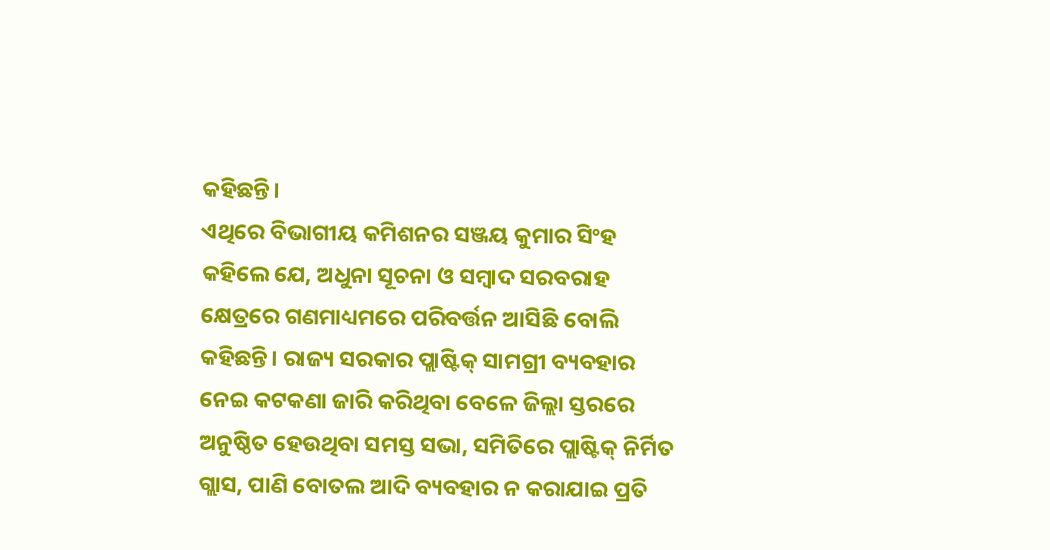କହିଛନ୍ତି।
ଏଥିରେ ବିଭାଗୀୟ କମିଶନର ସଞ୍ଜୟ କୁମାର ସିଂହ କହିଲେ ଯେ, ଅଧୁନା ସୂଚନା ଓ ସମ୍ବାଦ ସରବରାହ କ୍ଷେତ୍ରରେ ଗଣମାଧ୍ୟମରେ ପରିବର୍ତ୍ତନ ଆସିଛି ବୋଲି କହିଛନ୍ତି। ରାଜ୍ୟ ସରକାର ପ୍ଲାଷ୍ଟିକ୍ ସାମଗ୍ରୀ ବ୍ୟବହାର ନେଇ କଟକଣା ଜାରି କରିଥିବା ବେଳେ ଜିଲ୍ଲା ସ୍ତରରେ ଅନୁଷ୍ଠିତ ହେଉଥିବା ସମସ୍ତ ସଭା, ସମିତିରେ ପ୍ଲାଷ୍ଟିକ୍ ନିର୍ମିତ ଗ୍ଲାସ, ପାଣି ବୋତଲ ଆଦି ବ୍ୟବହାର ନ କରାଯାଇ ପ୍ରତି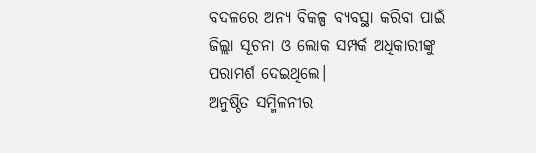ବଦଳରେ ଅନ୍ୟ ବିକଳ୍ପ ବ୍ୟବସ୍ଥା କରିବା ପାଇଁ ଜିଲ୍ଲା ସୂଚନା ଓ ଲୋକ ସମ୍ପର୍କ ଅଧିକାରୀଙ୍କୁ ପରାମର୍ଶ ଦେଇଥିଲେ।
ଅନୁଷ୍ଠିତ ସମ୍ମିଳନୀର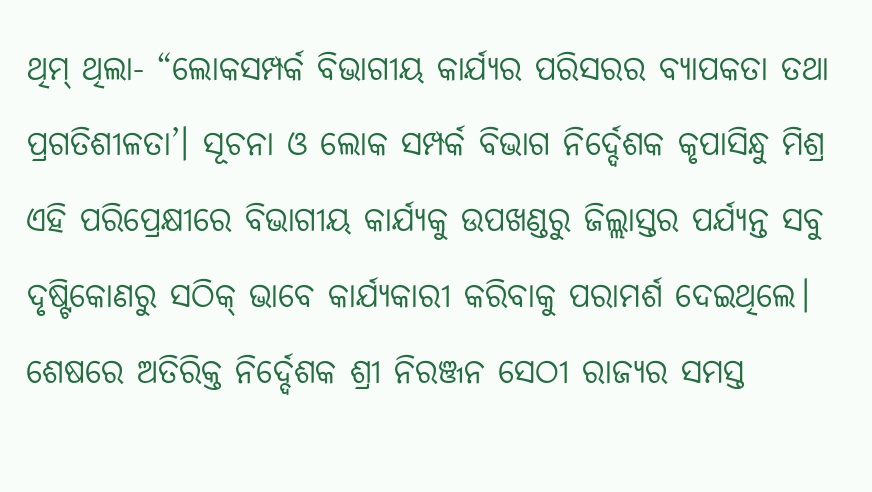ଥିମ୍ ଥିଲା- “ଲୋକସମ୍ପର୍କ ବିଭାଗୀୟ କାର୍ଯ୍ୟର ପରିସରର ବ୍ୟାପକତା ତଥା ପ୍ରଗତିଶୀଳତା’। ସୂଚନା ଓ ଲୋକ ସମ୍ପର୍କ ବିଭାଗ ନିର୍ଦ୍ଦେଶକ କୃପାସିନ୍ଧୁ ମିଶ୍ର ଏହି ପରିପ୍ରେକ୍ଷୀରେ ବିଭାଗୀୟ କାର୍ଯ୍ୟକୁ ଉପଖଣ୍ଡରୁ ଜିଲ୍ଲାସ୍ତର ପର୍ଯ୍ୟନ୍ତ ସବୁ ଦୃଷ୍ଟିକୋଣରୁ ସଠିକ୍ ଭାବେ କାର୍ଯ୍ୟକାରୀ କରିବାକୁ ପରାମର୍ଶ ଦେଇଥିଲେ।
ଶେଷରେ ଅତିରିକ୍ତ ନିର୍ଦ୍ଦେଶକ ଶ୍ରୀ ନିରଞ୍ଜନ ସେଠୀ ରାଜ୍ୟର ସମସ୍ତ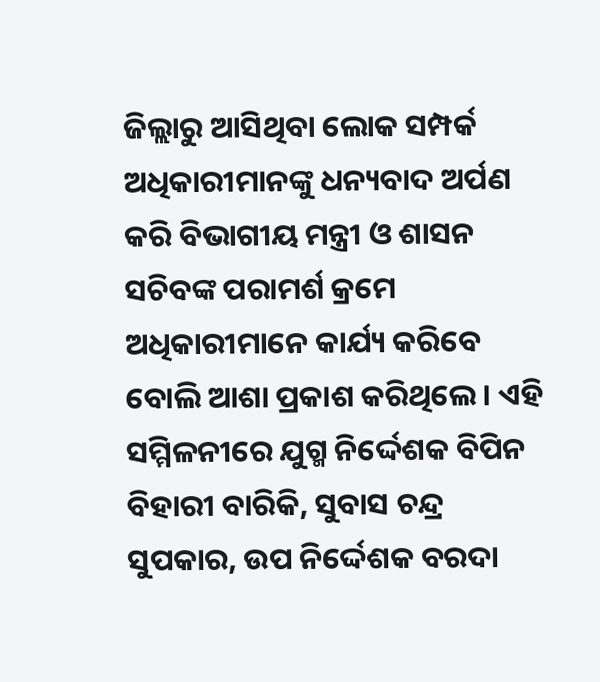ଜିଲ୍ଲାରୁ ଆସିଥିବା ଲୋକ ସମ୍ପର୍କ ଅଧିକାରୀମାନଙ୍କୁ ଧନ୍ୟବାଦ ଅର୍ପଣ କରି ବିଭାଗୀୟ ମନ୍ତ୍ରୀ ଓ ଶାସନ ସଚିବଙ୍କ ପରାମର୍ଶ କ୍ରମେ ଅଧିକାରୀମାନେ କାର୍ଯ୍ୟ କରିବେ ବୋଲି ଆଶା ପ୍ରକାଶ କରିଥିଲେ। ଏହି ସମ୍ମିଳନୀରେ ଯୁଗ୍ମ ନିର୍ଦ୍ଦେଶକ ବିପିନ ବିହାରୀ ବାରିକି, ସୁବାସ ଚନ୍ଦ୍ର ସୁପକାର, ଉପ ନିର୍ଦ୍ଦେଶକ ବରଦା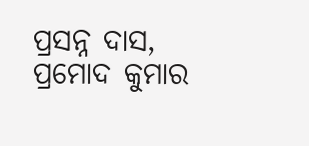ପ୍ରସନ୍ନ ଦାସ, ପ୍ରମୋଦ କୁମାର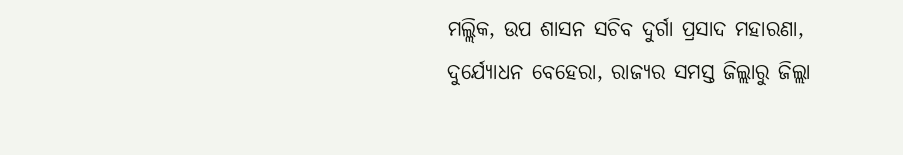ମଲ୍ଲିକ, ଉପ ଶାସନ ସଚିବ ଦୁର୍ଗା ପ୍ରସାଦ ମହାରଣା, ଦୁର୍ଯ୍ୟୋଧନ ବେହେରା, ରାଜ୍ୟର ସମସ୍ତ ଜିଲ୍ଲାରୁ ଜିଲ୍ଲା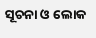ସୂଚନା ଓ ଲୋକ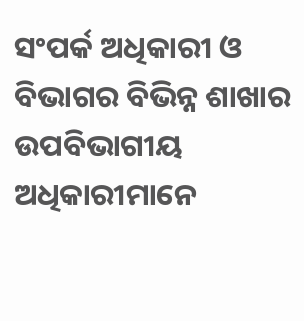ସଂପର୍କ ଅଧିକାରୀ ଓ ବିଭାଗର ବିଭିନ୍ନ ଶାଖାର ଉପବିଭାଗୀୟ ଅଧିକାରୀମାନେ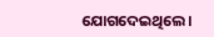ଯୋଗଦେଇଥିଲେ।